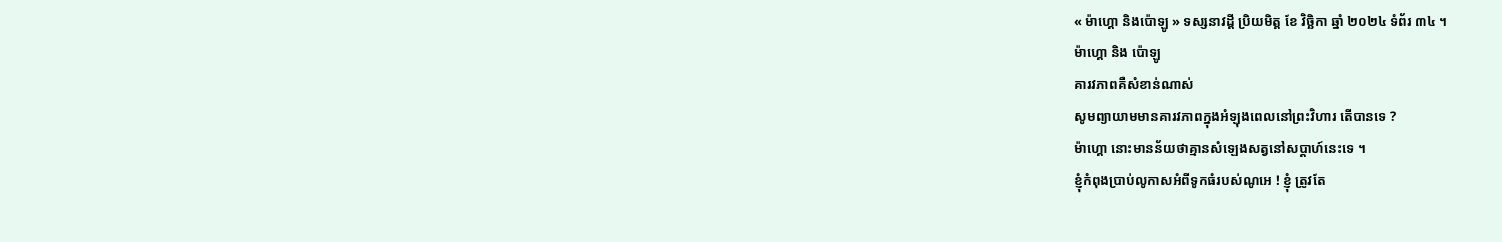« ម៉ាហ្គោ និងប៉ោឡូ » ទស្សនាវដ្ដី ប្រិយមិត្ត ខែ វិច្ឆិកា ឆ្នាំ ២០២៤ ទំព័រ ៣៤ ។
ម៉ាហ្គោ និង ប៉ោឡូ
គារវភាពគឺសំខាន់ណាស់
សូមព្យាយាមមានគារវភាពក្នុងអំឡុងពេលនៅព្រះវិហារ តើបានទេ ?
ម៉ាហ្គោ នោះមានន័យថាគ្មានសំឡេងសត្វនៅសប្តាហ៍នេះទេ ។
ខ្ញុំកំពុងប្រាប់លូកាសអំពីទូកធំរបស់ណូអេ ! ខ្ញុំ ត្រូវតែ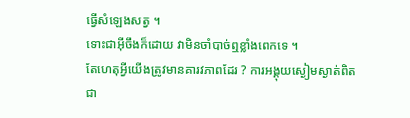ធ្វើសំឡេងសត្វ ។
ទោះជាអ៊ីចឹងក៏ដោយ វាមិនចាំបាច់ឮខ្លាំងពេកទេ ។
តែហេតុអ្វីយើងត្រូវមានគារវភាពដែរ ? ការអង្គុយស្ងៀមស្ងាត់ពិតជា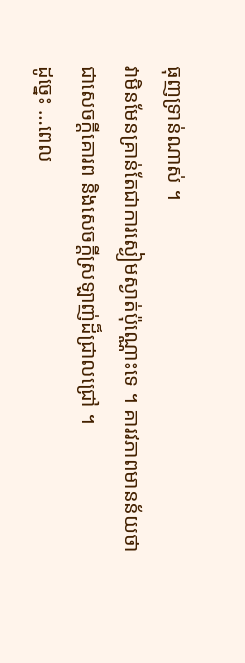ធុញទ្រាន់ណាស់ ។
វាមិនមែនគ្រាន់តែជាការស្ងៀមស្ងាត់ប៉ុណ្ណោះទេ ។ គារវភាពមានន័យថាជាសេចក្តីគោរព និងសេចក្តីស្រឡាញ់ដ៏ជ្រាលជ្រៅ ។
ដូច្នេះ …ពេល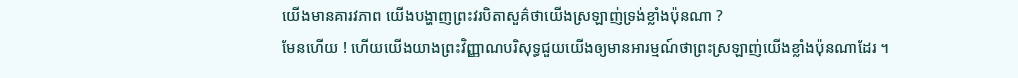យើងមានគារវភាព យើងបង្ហាញព្រះវរបិតាសួគ៌ថាយើងស្រឡាញ់ទ្រង់ខ្លាំងប៉ុនណា ?
មែនហើយ ! ហើយយើងយាងព្រះវិញ្ញាណបរិសុទ្ធជួយយើងឲ្យមានអារម្មណ៍ថាព្រះស្រឡាញ់យើងខ្លាំងប៉ុនណាដែរ ។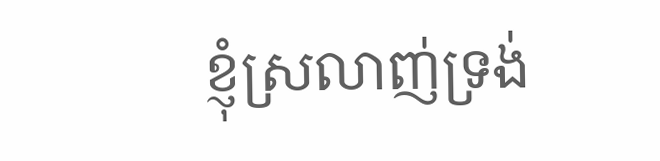ខ្ញុំស្រលាញ់ទ្រង់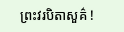ព្រះវរបិតាសួគ៌ !